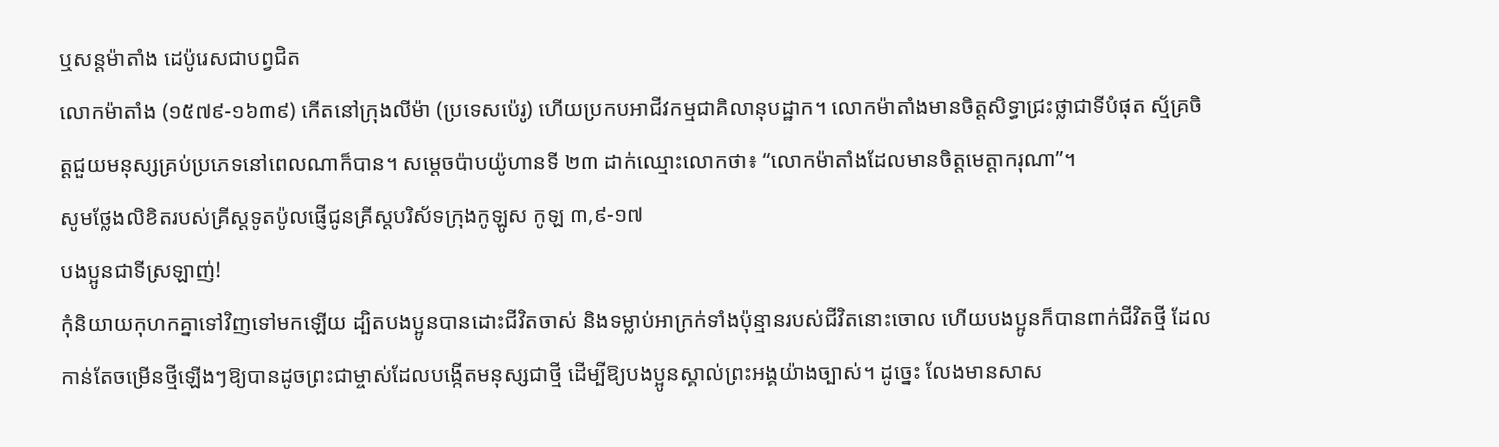ឬសន្តម៉ាតាំង ដេប៉ូរេសជាបព្វជិត
លោកម៉ាតាំង (១៥៧៩-១៦៣៩) កើតនៅក្រុងលីម៉ា (ប្រទេសប៉េរូ) ហើយប្រកបអាជីវកម្មជាគិលានុបដ្ឋាក។ លោកម៉ាតាំងមានចិត្តសិទ្ធាជ្រះថ្លាជាទីបំផុត ស្ម័គ្រចិត្តជួយមនុស្សគ្រប់ប្រភេទនៅពេលណាក៏បាន។ សម្តេចប៉ាបយ៉ូហានទី ២៣ ដាក់ឈ្មោះលោកថា៖ “លោកម៉ាតាំងដែលមានចិត្តមេត្តាករុណា”។
សូមថ្លែងលិខិតរបស់គ្រីស្ដទូតប៉ូលផ្ញើជូនគ្រីស្ដបរិស័ទក្រុងកូឡូស កូឡ ៣,៩-១៧
បងប្អូនជាទីស្រឡាញ់!
កុំនិយាយកុហកគ្នាទៅវិញទៅមកឡើយ ដ្បិតបងប្អូនបានដោះជីវិតចាស់ និងទម្លាប់អាក្រក់ទាំងប៉ុន្មានរបស់ជីវិតនោះចោល ហើយបងប្អូនក៏បានពាក់ជីវិតថ្មី ដែលកាន់តែចម្រើនថ្មីឡើងៗឱ្យបានដូចព្រះជាម្ចាស់ដែលបង្កើតមនុស្សជាថ្មី ដើម្បីឱ្យបងប្អូនស្គាល់ព្រះអង្គយ៉ាងច្បាស់។ ដូច្នេះ លែងមានសាស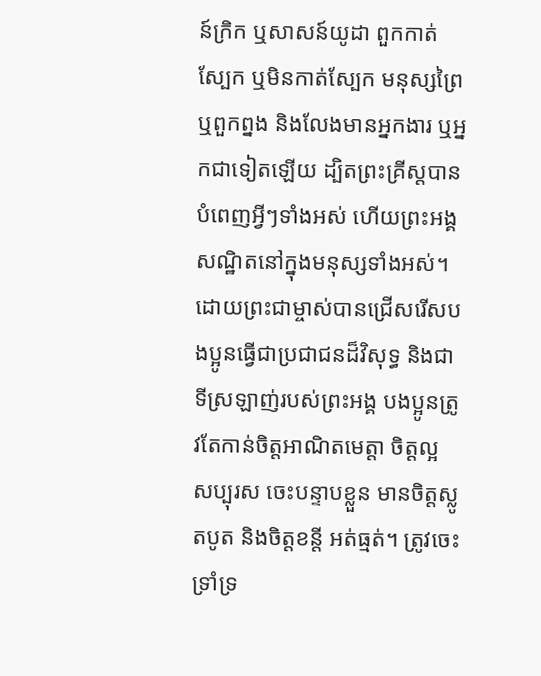ន៍ក្រិក ឬសាសន៍យូដា ពួកកាត់ស្បែក ឬមិនកាត់ស្បែក មនុស្សព្រៃ ឬពួកព្នង និងលែងមានអ្នកងារ ឬអ្នកជាទៀតឡើយ ដ្បិតព្រះគ្រីស្តបានបំពេញអ្វីៗទាំងអស់ ហើយព្រះអង្គសណ្ឋិតនៅក្នុងមនុស្សទាំងអស់។ ដោយព្រះជាម្ចាស់បានជ្រើសរើសបងប្អូនធ្វើជាប្រជាជនដ៏វិសុទ្ធ និងជាទីស្រឡាញ់របស់ព្រះអង្គ បងប្អូនត្រូវតែកាន់ចិត្តអាណិតមេត្តា ចិត្តល្អ សប្បុរស ចេះបន្ទាបខ្លួន មានចិត្តស្លូតបូត និងចិត្តខន្តី អត់ធ្មត់។ ត្រូវចេះទ្រាំទ្រ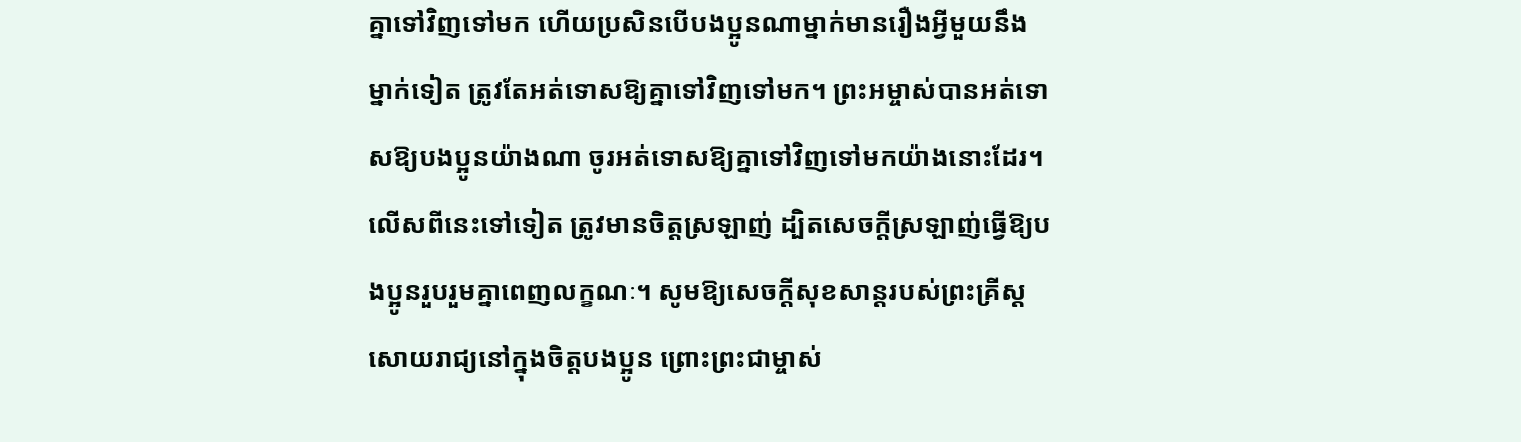គ្នាទៅវិញទៅមក ហើយប្រសិនបើបងប្អូនណាម្នាក់មានរឿងអ្វីមួយនឹងម្នាក់ទៀត ត្រូវតែអត់ទោសឱ្យគ្នាទៅវិញទៅមក។ ព្រះអម្ចាស់បានអត់ទោសឱ្យបងប្អូនយ៉ាងណា ចូរអត់ទោសឱ្យគ្នាទៅវិញទៅមកយ៉ាងនោះដែរ។លើសពីនេះទៅទៀត ត្រូវមានចិត្តស្រឡាញ់ ដ្បិតសេចក្ដីស្រឡាញ់ធ្វើឱ្យបងប្អូនរួបរួមគ្នាពេញលក្ខណៈ។ សូមឱ្យសេចក្ដីសុខសាន្តរបស់ព្រះគ្រីស្តសោយរាជ្យនៅក្នុងចិត្តបងប្អូន ព្រោះព្រះជាម្ចាស់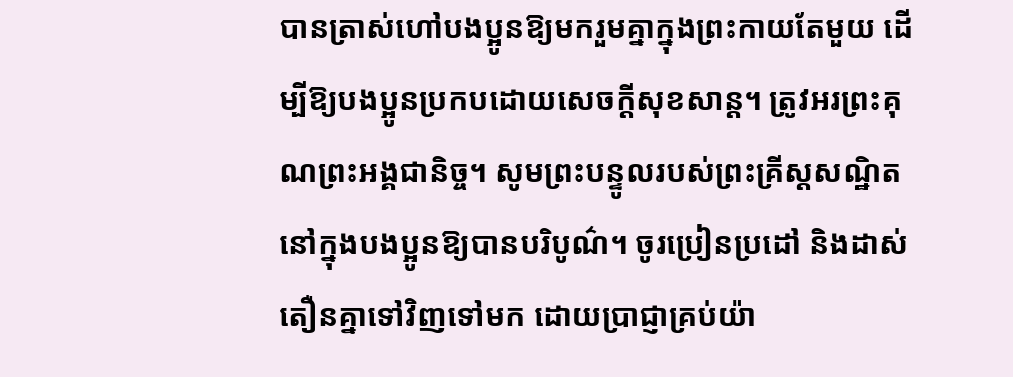បានត្រាស់ហៅបងប្អូនឱ្យមករួមគ្នាក្នុងព្រះកាយតែមួយ ដើម្បីឱ្យបងប្អូនប្រកបដោយសេចក្ដីសុខសាន្ត។ ត្រូវអរព្រះគុណព្រះអង្គជានិច្ច។ សូមព្រះបន្ទូលរបស់ព្រះគ្រីស្តសណ្ឋិតនៅក្នុងបងប្អូនឱ្យបានបរិបូណ៌។ ចូរប្រៀនប្រដៅ និងដាស់តឿនគ្នាទៅវិញទៅមក ដោយប្រាជ្ញាគ្រប់យ៉ា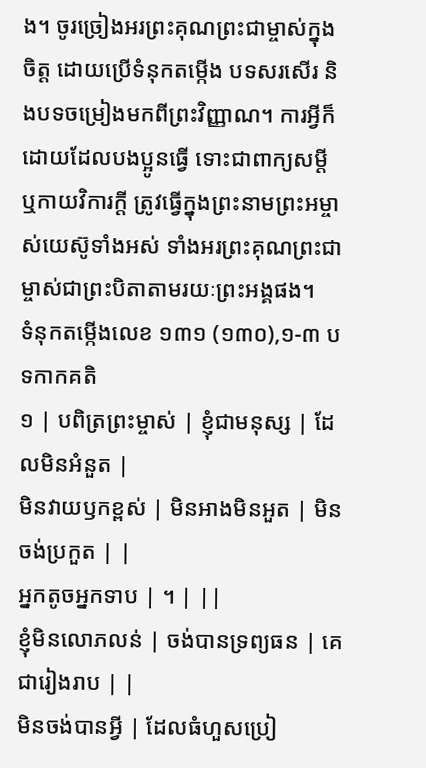ង។ ចូរច្រៀងអរព្រះគុណព្រះជាម្ចាស់ក្នុងចិត្ត ដោយប្រើទំនុកតម្កើង បទសរសើរ និងបទចម្រៀងមកពីព្រះវិញ្ញាណ។ ការអ្វីក៏ដោយដែលបងប្អូនធ្វើ ទោះជាពាក្យសម្ដី ឬកាយវិការក្តី ត្រូវធ្វើក្នុងព្រះនាមព្រះអម្ចាស់យេស៊ូទាំងអស់ ទាំងអរព្រះគុណព្រះជាម្ចាស់ជាព្រះបិតាតាមរយៈព្រះអង្គផង។
ទំនុកតម្កើងលេខ ១៣១ (១៣០),១-៣ បទកាកគតិ
១ | បពិត្រព្រះម្ចាស់ | ខ្ញុំជាមនុស្ស | ដែលមិនអំនួត |
មិនវាយឫកខ្ពស់ | មិនអាងមិនអួត | មិនចង់ប្រកួត | |
អ្នកតូចអ្នកទាប | ។ | ||
ខ្ញុំមិនលោភលន់ | ចង់បានទ្រព្យធន | គេជារៀងរាប | |
មិនចង់បានអ្វី | ដែលធំហួសប្រៀ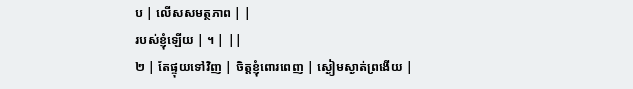ប | លើសសមត្ថភាព | |
របស់ខ្ញុំឡើយ | ។ | ||
២ | តែផ្ទុយទៅវិញ | ចិត្តខ្ញុំពោរពេញ | ស្ងៀមស្ងាត់ព្រងើយ |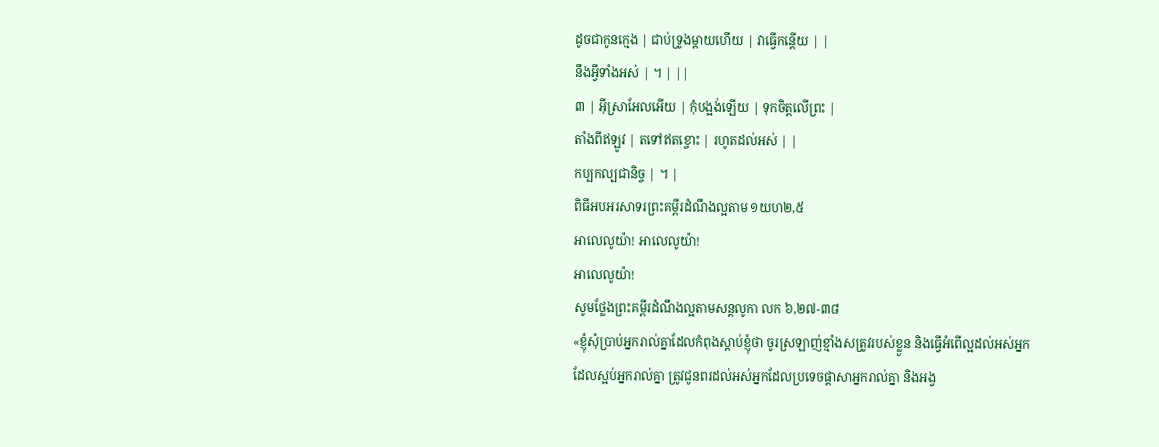ដូចជាកូនក្មេង | ជាប់ទ្រូងម្តាយហើយ | វាធ្វើកន្តើយ | |
នឹងអ្វីទាំងអស់ | ។ | ||
៣ | អ៊ីស្រាអែលអើយ | កុំបង្អង់ឡើយ | ទុកចិត្តលើព្រះ |
តាំងពីឥឡូវ | តទៅឥតខ្ចោះ | រហូតដល់អស់ | |
កប្បកល្បជានិច្ច | ។ |
ពិធីអបអរសាទរព្រះគម្ពីរដំណឹងល្អតាម ១យហ២,៥
អាលេលូយ៉ា! អាលេលូយ៉ា!
អាលេលូយ៉ា!
សូមថ្លែងព្រះគម្ពីរដំណឹងល្អតាមសន្តលូកា លក ៦,២៧-៣៨
«ខ្ញុំសុំប្រាប់អ្នករាល់គ្នាដែលកំពុងស្ដាប់ខ្ញុំថា ចូរស្រឡាញ់ខ្មាំងសត្រូវរបស់ខ្លួន និងធ្វើអំពើល្អដល់អស់អ្នកដែលស្អប់អ្នករាល់គ្នា ត្រូវជូនពរដល់អស់អ្នកដែលប្រទេចផ្តាសាអ្នករាល់គ្នា និងអង្វ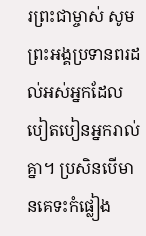រព្រះជាម្ចាស់ សូមព្រះអង្គប្រទានពរដល់អស់អ្នកដែលបៀតបៀនអ្នករាល់គ្នា។ ប្រសិនបើមានគេទះកំផ្លៀង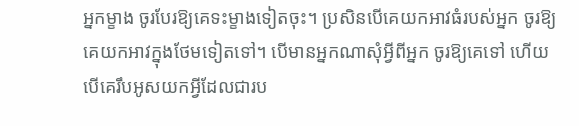អ្នកម្ខាង ចូរបែរឱ្យគេទះម្ខាងទៀតចុះ។ ប្រសិនបើគេយកអាវធំរបស់អ្នក ចូរឱ្យគេយកអាវក្នុងថែមទៀតទៅ។ បើមានអ្នកណាសុំអ្វីពីអ្នក ចូរឱ្យគេទៅ ហើយបើគេរឹបអូសយកអ្វីដែលជារប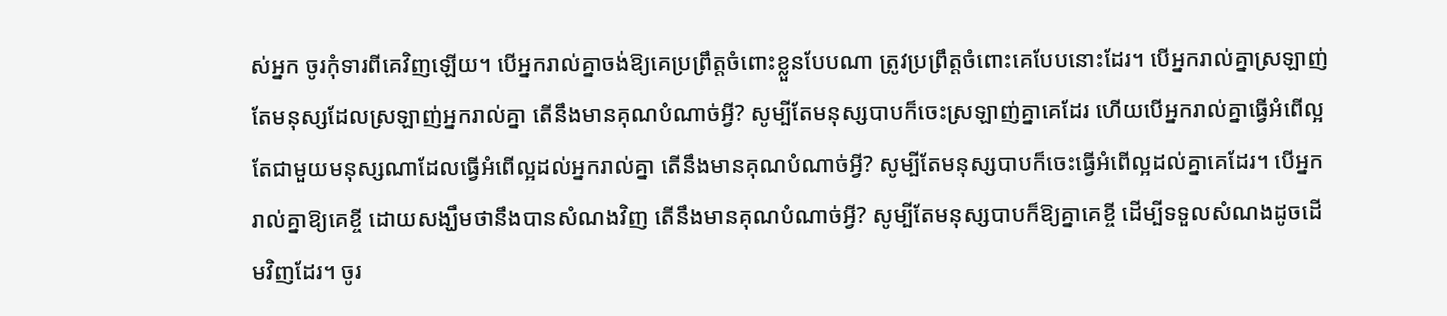ស់អ្នក ចូរកុំទារពីគេវិញឡើយ។ បើអ្នករាល់គ្នាចង់ឱ្យគេប្រព្រឹត្តចំពោះខ្លួនបែបណា ត្រូវប្រព្រឹត្តចំពោះគេបែបនោះដែរ។ បើអ្នករាល់គ្នាស្រឡាញ់តែមនុស្សដែលស្រឡាញ់អ្នករាល់គ្នា តើនឹងមានគុណបំណាច់អ្វី? សូម្បីតែមនុស្សបាបក៏ចេះស្រឡាញ់គ្នាគេដែរ ហើយបើអ្នករាល់គ្នាធ្វើអំពើល្អតែជាមួយមនុស្សណាដែលធ្វើអំពើល្អដល់អ្នករាល់គ្នា តើនឹងមានគុណបំណាច់អ្វី? សូម្បីតែមនុស្សបាបក៏ចេះធ្វើអំពើល្អដល់គ្នាគេដែរ។ បើអ្នករាល់គ្នាឱ្យគេខ្ចី ដោយសង្ឃឹមថានឹងបានសំណងវិញ តើនឹងមានគុណបំណាច់អ្វី? សូម្បីតែមនុស្សបាបក៏ឱ្យគ្នាគេខ្ចី ដើម្បីទទួលសំណងដូចដើមវិញដែរ។ ចូរ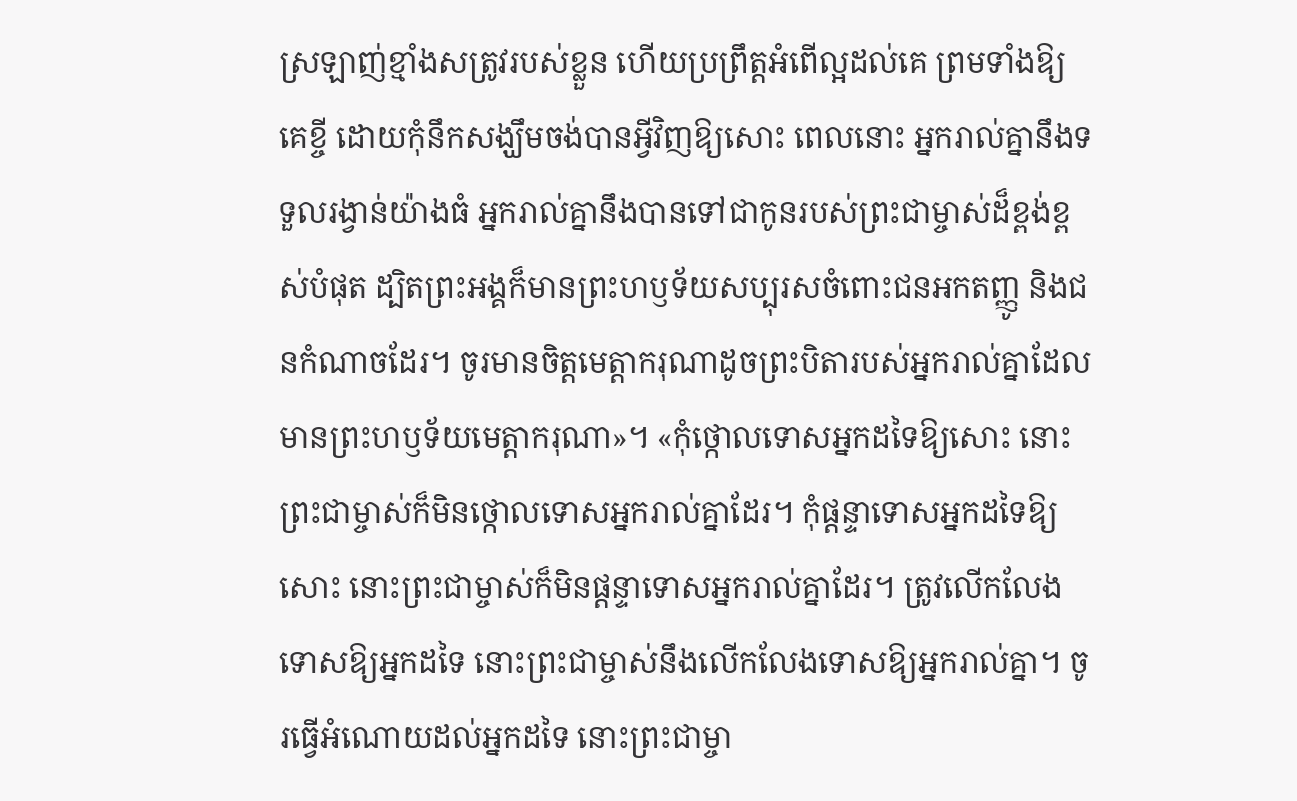ស្រឡាញ់ខ្មាំងសត្រូវរបស់ខ្លួន ហើយប្រព្រឹត្តអំពើល្អដល់គេ ព្រមទាំងឱ្យគេខ្ចី ដោយកុំនឹកសង្ឃឹមចង់បានអ្វីវិញឱ្យសោះ ពេលនោះ អ្នករាល់គ្នានឹងទទួលរង្វាន់យ៉ាងធំ អ្នករាល់គ្នានឹងបានទៅជាកូនរបស់ព្រះជាម្ចាស់ដ៏ខ្ពង់ខ្ពស់បំផុត ដ្បិតព្រះអង្គក៏មានព្រះហឫទ័យសប្បុរសចំពោះជនអកតញ្ញូ និងជនកំណាចដែរ។ ចូរមានចិត្តមេត្តាករុណាដូចព្រះបិតារបស់អ្នករាល់គ្នាដែលមានព្រះហឫទ័យមេត្តាករុណា»។ «កុំថ្កោលទោសអ្នកដទៃឱ្យសោះ នោះព្រះជាម្ចាស់ក៏មិនថ្កោលទោសអ្នករាល់គ្នាដែរ។ កុំផ្ដន្ទាទោសអ្នកដទៃឱ្យសោះ នោះព្រះជាម្ចាស់ក៏មិនផ្ដន្ទាទោសអ្នករាល់គ្នាដែរ។ ត្រូវលើកលែងទោសឱ្យអ្នកដទៃ នោះព្រះជាម្ចាស់នឹងលើកលែងទោសឱ្យអ្នករាល់គ្នា។ ចូរធ្វើអំណោយដល់អ្នកដទៃ នោះព្រះជាម្ចា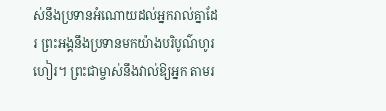ស់នឹងប្រទានអំណោយដល់អ្នករាល់គ្នាដែរ ព្រះអង្គនឹងប្រទានមកយ៉ាងបរិបូណ៌ហូរហៀរ។ ព្រះជាម្ចាស់នឹងវាល់ឱ្យអ្នក តាមរ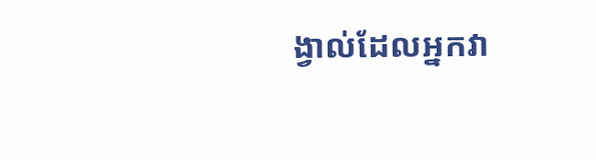ង្វាល់ដែលអ្នកវា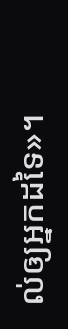ល់ឲ្យអ្នកដទៃ»។